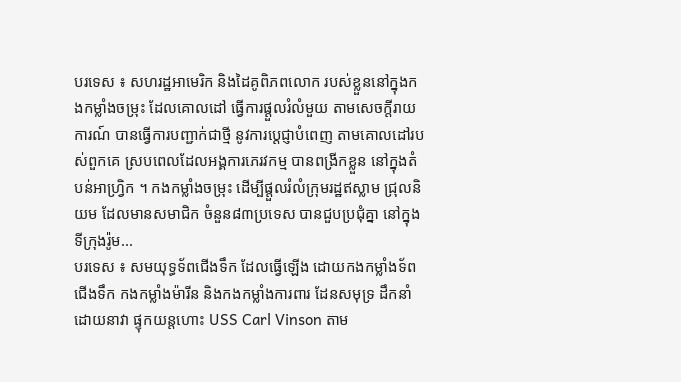បរទេស ៖ សហរដ្ឋអាមេរិក និងដៃគូពិភពលោក របស់ខ្លួននៅក្នុងកងកម្លាំងចម្រុះ ដែលគោលដៅ ធ្វើការផ្តួលរំលំមួយ តាមសេចក្តីរាយការណ៍ បានធ្វើការបញ្ជាក់ជាថ្មី នូវការប្តេជ្ញាបំពេញ តាមគោលដៅរបស់ពួកគេ ស្របពេលដែលអង្គការភេរវកម្ម បានពង្រីកខ្លួន នៅក្នុងតំបន់អាហ្វ្រិក ។ កងកម្លាំងចម្រុះ ដើម្បីផ្តួលរំលំក្រុមរដ្ឋឥស្លាម ជ្រុលនិយម ដែលមានសមាជិក ចំនួន៨៣ប្រទេស បានជួបប្រជុំគ្នា នៅក្នុងទីក្រុងរ៉ូម...
បរទេស ៖ សមយុទ្ធទ័ពជើងទឹក ដែលធ្វើឡើង ដោយកងកម្លាំងទ័ពជើងទឹក កងកម្លាំងម៉ារីន និងកងកម្លាំងការពារ ដែនសមុទ្រ ដឹកនាំដោយនាវា ផ្ទុកយន្តហោះ USS Carl Vinson តាម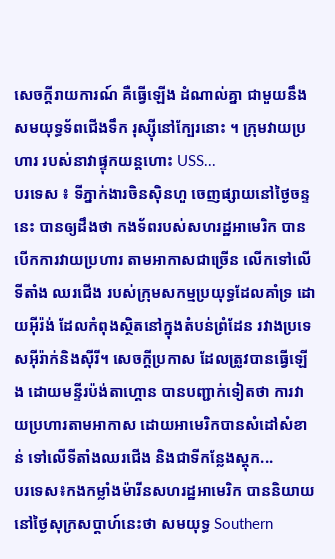សេចក្តីរាយការណ៍ គឺធ្វើឡើង ដំណាល់គ្នា ជាមួយនឹងសមយុទ្ធទ័ពជើងទឹក រុស្ស៊ីនៅក្បែរនោះ ។ ក្រុមវាយប្រហារ របស់នាវាផ្ទុកយន្តហោះ USS...
បរទេស ៖ ទីភ្នាក់ងារចិនស៊ិនហួ ចេញផ្សាយនៅថ្ងៃចន្ទនេះ បានឲ្យដឹងថា កងទ័ពរបស់សហរដ្ឋអាមេរិក បានបើកការវាយប្រហារ តាមអាកាសជាច្រើន លើកទៅលើទីតាំង ឈរជើង របស់ក្រុមសកម្មប្រយុទ្ធដែលគាំទ្រ ដោយអ៊ីរ៉ង់ ដែលកំពុងស្ថិតនៅក្នុងតំបន់ព្រំដែន រវាងប្រទេសអ៊ីរ៉ាក់និងស៊ីរី។ សេចក្តីប្រកាស ដែលត្រូវបានធ្វើឡើង ដោយមន្ទីរប៉ង់តាហ្គោន បានបញ្ជាក់ទៀតថា ការវាយប្រហារតាមអាកាស ដោយអាមេរិកបានសំដៅសំខាន់ ទៅលើទីតាំងឈរជើង និងជាទីកន្លែងស្តុក...
បរទេស៖កងកម្លាំងម៉ារីនសហរដ្ឋអាមេរិក បាននិយាយនៅថ្ងៃសុក្រសប្ដាហ៍នេះថា សមយុទ្ធ Southern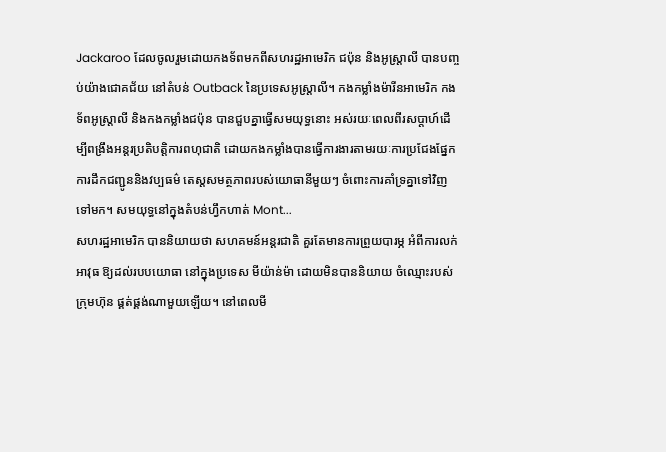Jackaroo ដែលចូលរួមដោយកងទ័ពមកពីសហរដ្ឋអាមេរិក ជប៉ុន និងអូស្ត្រាលី បានបញ្ចប់យ៉ាងជោគជ័យ នៅតំបន់ Outback នៃប្រទេសអូស្ត្រាលី។ កងកម្លាំងម៉ារីនអាមេរិក កងទ័ពអូស្ត្រាលី និងកងកម្លាំងជប៉ុន បានជួបគ្នាធ្វើសមយុទ្ធនោះ អស់រយៈពេលពីរសប្ដាហ៍ដើម្បីពង្រឹងអន្តរប្រតិបត្តិការពហុជាតិ ដោយកងកម្លាំងបានធ្វើការងារតាមរយៈការប្រជែងផ្នែកការដឹកជញ្ជូននិងវប្បធម៌ តេស្តសមត្ថភាពរបស់យោធានីមួយៗ ចំពោះការគាំទ្រគ្នាទៅវិញទៅមក។ សមយុទ្ធនៅក្នុងតំបន់ហ្វឹកហាត់ Mont...
សហរដ្ឋអាមេរិក បាននិយាយថា សហគមន៍អន្តរជាតិ គួរតែមានការព្រួយបារម្ភ អំពីការលក់អាវុធ ឱ្យដល់របបយោធា នៅក្នុងប្រទេស មីយ៉ាន់ម៉ា ដោយមិនបាននិយាយ ចំឈ្មោះរបស់ក្រុមហ៊ុន ផ្គត់ផ្គង់ណាមួយឡើយ។ នៅពេលមី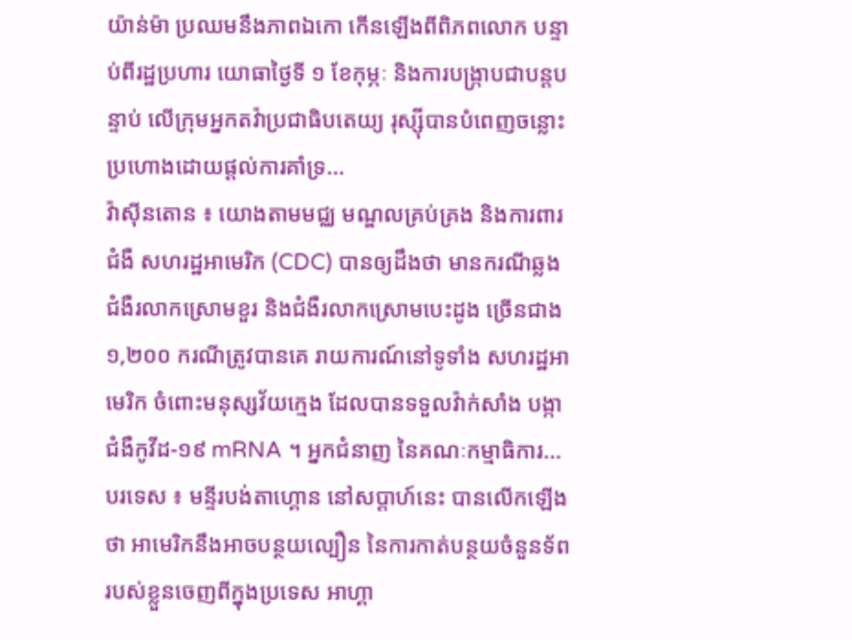យ៉ាន់ម៉ា ប្រឈមនឹងភាពឯកោ កើនឡើងពីពិភពលោក បន្ទាប់ពីរដ្ឋប្រហារ យោធាថ្ងៃទី ១ ខែកុម្ភៈ និងការបង្ក្រាបជាបន្តបន្ទាប់ លើក្រុមអ្នកតវ៉ាប្រជាធិបតេយ្យ រុស្ស៊ីបានបំពេញចន្លោះ ប្រហោងដោយផ្តល់ការគាំទ្រ...
វ៉ាស៊ីនតោន ៖ យោងតាមមជ្ឈ មណ្ឌលគ្រប់គ្រង និងការពារជំងឺ សហរដ្ឋអាមេរិក (CDC) បានឲ្យដឹងថា មានករណីឆ្លងជំងឺរលាកស្រោមខួរ និងជំងឺរលាកស្រោមបេះដូង ច្រើនជាង ១,២០០ ករណីត្រូវបានគេ រាយការណ៍នៅទូទាំង សហរដ្ឋអាមេរិក ចំពោះមនុស្សវ័យក្មេង ដែលបានទទួលវ៉ាក់សាំង បង្កាជំងឺកូវីដ-១៩ mRNA ។ អ្នកជំនាញ នៃគណៈកម្មាធិការ...
បរទេស ៖ មន្ទីរបង់តាហ្គោន នៅសប្តាហ៍នេះ បានលើកឡើងថា អាមេរិកនឹងអាចបន្ថយល្បឿន នៃការកាត់បន្ថយចំនួនទ័ព របស់ខ្លួនចេញពីក្នុងប្រទេស អាហ្គា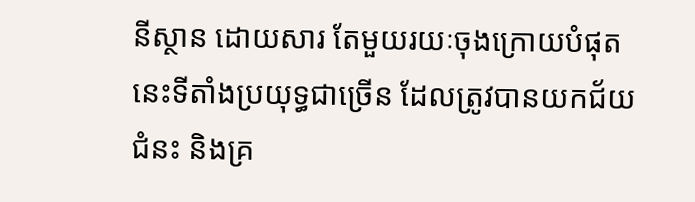នីស្ថាន ដោយសារ តែមួយរយៈចុងក្រោយបំផុត នេះទីតាំងប្រយុទ្ធជាច្រើន ដែលត្រូវបានយកជ័យជំនះ និងគ្រ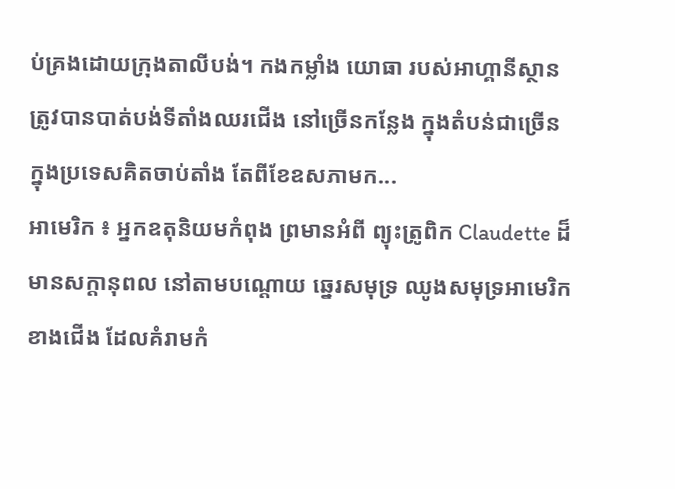ប់គ្រងដោយក្រុងតាលីបង់។ កងកម្លាំង យោធា របស់អាហ្គានីស្ថាន ត្រូវបានបាត់បង់ទីតាំងឈរជើង នៅច្រើនកន្លែង ក្នុងតំបន់ជាច្រើន ក្នុងប្រទេសគិតចាប់តាំង តែពីខែឧសភាមក...
អាមេរិក ៖ អ្នកឧតុនិយមកំពុង ព្រមានអំពី ព្យុះត្រូពិក Claudette ដ៏មានសក្តានុពល នៅតាមបណ្តោយ ឆ្នេរសមុទ្រ ឈូងសមុទ្រអាមេរិកខាងជើង ដែលគំរាមកំ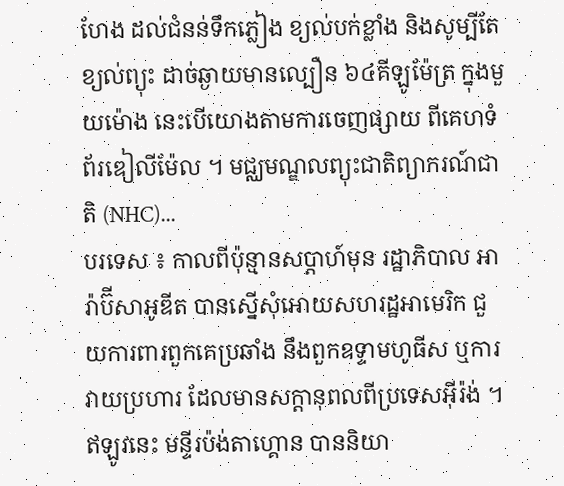ហែង ដល់ជំនន់ទឹកភ្លៀង ខ្យល់បក់ខ្លាំង និងសូម្បីតែខ្យល់ព្យុះ ដាច់ឆ្ងាយមានល្បឿន ៦៤គីឡូម៉ែត្រ ក្នុងមួយម៉ោង នេះបើយោងតាមការចេញផ្សាយ ពីគេហទំព័រឌៀលីម៉ែល ។ មជ្ឈមណ្ឌលព្យុះជាតិព្យាករណ៍ជាតិ (NHC)...
បរទេស ៖ កាលពីប៉ុន្មានសប្តាហ៍មុន រដ្ឋាភិបាល អារ៉ាប៊ីសាអូឌីត បានស្នើសុំអោយសហរដ្ឋអាមេរិក ជួយការពារពួកគេប្រឆាំង នឹងពួកឧទ្ទាមហូធីស ឬការវាយប្រហារ ដែលមានសក្តានុពលពីប្រទេសអ៊ីរ៉ង់ ។ ឥឡូវនេះ មន្ទីរប៉ង់តាហ្គោន បាននិយា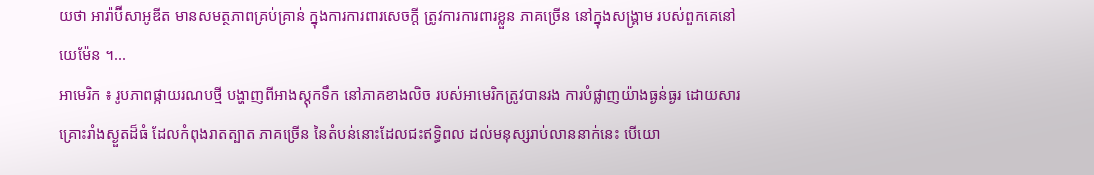យថា អារ៉ាប៊ីសាអូឌីត មានសមត្ថភាពគ្រប់គ្រាន់ ក្នុងការការពារសេចក្តី ត្រូវការការពារខ្លួន ភាគច្រើន នៅក្នុងសង្គ្រាម របស់ពួកគេនៅយេម៉ែន ។...
អាមេរិក ៖ រូបភាពផ្កាយរណបថ្មី បង្ហាញពីអាងស្តុកទឹក នៅភាគខាងលិច របស់អាមេរិកត្រូវបានរង ការបំផ្លាញយ៉ាងធ្ងន់ធ្ងរ ដោយសារគ្រោះរាំងស្ងួតដ៏ធំ ដែលកំពុងរាតត្បាត ភាគច្រើន នៃតំបន់នោះដែលជះឥទ្ធិពល ដល់មនុស្សរាប់លាននាក់នេះ បើយោ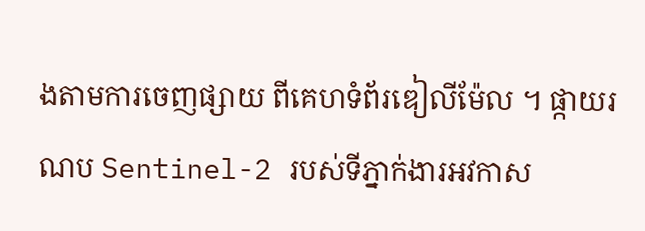ងតាមការចេញផ្សាយ ពីគេហទំព័រឌៀលីម៉ែល ។ ផ្កាយរណប Sentinel-2 របស់ទីភ្នាក់ងារអវកាស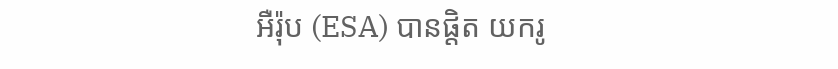អឺរ៉ុប (ESA) បានផ្តិត យករូ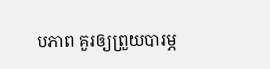បភាព គួរឲ្យព្រួយបារម្ភ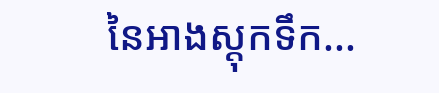នៃអាងស្តុកទឹក...